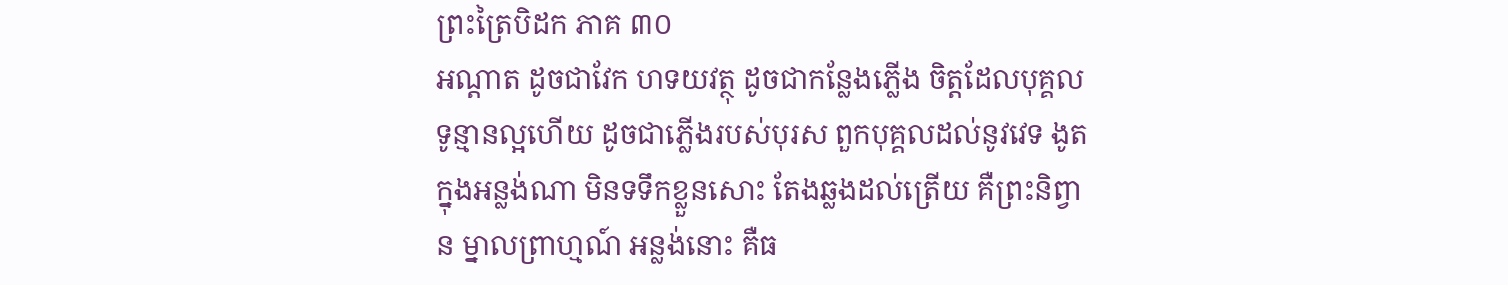ព្រះត្រៃបិដក ភាគ ៣០
អណ្តាត ដូចជាវែក ហទយវត្ថុ ដូចជាកន្លែងភ្លើង ចិត្តដែលបុគ្គលទូន្មានល្អហើយ ដូចជាភ្លើងរបស់បុរស ពួកបុគ្គលដល់នូវវេទ ងូតក្នុងអន្លង់ណា មិនទទឹកខ្លួនសោះ តែងឆ្លងដល់ត្រើយ គឺព្រះនិព្វាន ម្នាលព្រាហ្មណ៍ អន្លង់នោះ គឺធ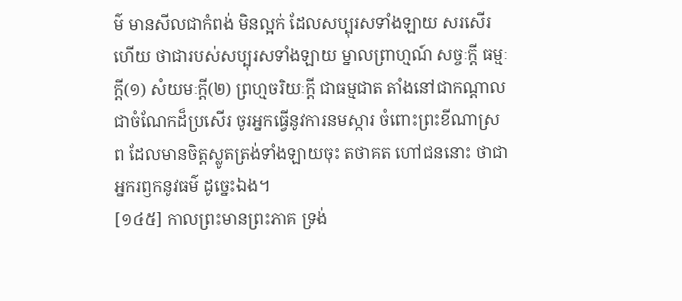ម៌ មានសីលជាកំពង់ មិនល្អក់ ដែលសប្បុរសទាំងឡាយ សរសើរហើយ ថាជារបស់សប្បុរសទាំងឡាយ ម្នាលព្រាហ្មណ៍ សច្ចៈក្តី ធម្មៈក្តី(១) សំយមៈក្តី(២) ព្រហ្មចរិយៈក្តី ជាធម្មជាត តាំងនៅជាកណ្តាល ជាចំណែកដ៏ប្រសើរ ចូរអ្នកធ្វើនូវការនមស្ការ ចំពោះព្រះខីណាស្រព ដែលមានចិត្តស្លូតត្រង់ទាំងឡាយចុះ តថាគត ហៅជននោះ ថាជាអ្នករឭកនូវធម៌ ដូច្នេះឯង។
[១៤៥] កាលព្រះមានព្រះភាគ ទ្រង់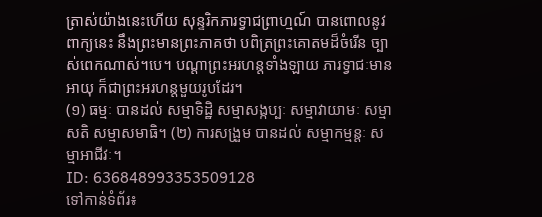ត្រាស់យ៉ាងនេះហើយ សុន្ទរិកភារទ្វាជព្រាហ្មណ៍ បានពោលនូវពាក្យនេះ នឹងព្រះមានព្រះភាគថា បពិត្រព្រះគោតមដ៏ចំរើន ច្បាស់ពេកណាស់។បេ។ បណ្តាព្រះអរហន្តទាំងឡាយ ភារទ្វាជៈមានអាយុ ក៏ជាព្រះអរហន្តមួយរូបដែរ។
(១) ធម្មៈ បានដល់ សម្មាទិដ្ឋិ សម្មាសង្កប្បៈ សម្មាវាយាមៈ សម្មាសតិ សម្មាសមាធិ។ (២) ការសង្រួម បានដល់ សម្មាកម្មន្តៈ សម្មាអាជីវៈ។
ID: 636848993353509128
ទៅកាន់ទំព័រ៖